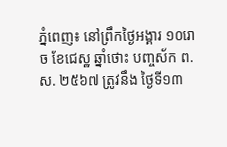ភ្នំពេញ៖ នៅព្រឹកថ្ងៃអង្គារ ១០រោច ខែជេស្ឋ ឆ្នាំថោះ បញ្ចស័ក ព.ស. ២៥៦៧ ត្រូវនឹង ថ្ងៃទី១៣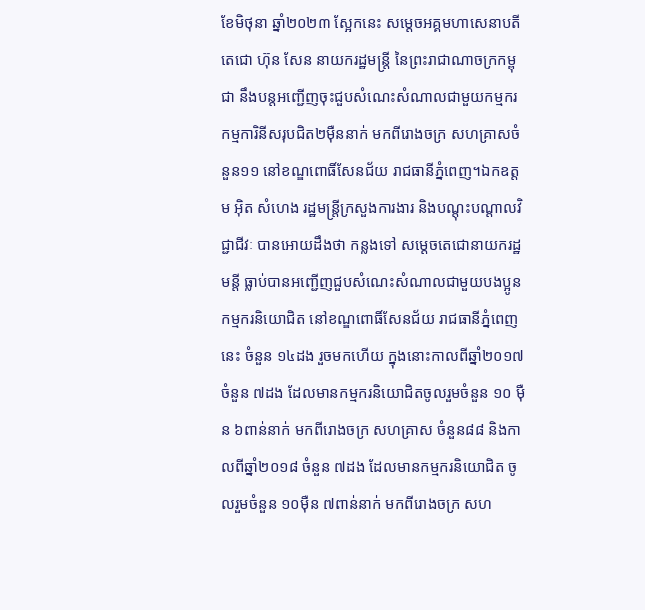ខែមិថុនា ឆ្នាំ២០២៣ ស្អែកនេះ សម្តេចអគ្គមហាសេនាបតីតេជោ ហ៊ុន សែន នាយករដ្ឋមន្ត្រី នៃព្រះរាជាណាចក្រកម្ពុជា នឹងបន្តអញ្ជើញចុះជួបសំណេះសំណាលជាមួយកម្មករ កម្មការិនីសរុបជិត២ម៉ឺននាក់ មកពីរោងចក្រ សហគ្រាសចំនួន១១ នៅខណ្ឌពោធិ៍សែនជ័យ រាជធានីភ្នំពេញ។ឯកឧត្តម អ៊ិត សំហេង រដ្ឋមន្ត្រីក្រសួងការងារ និងបណ្តុះបណ្តាលវិជ្ជាជីវៈ បានអោយដឹងថា កន្លងទៅ សម្ដេចតេជោនាយករដ្ឋមន្តី ធ្លាប់បានអញ្ជើញជួបសំណេះសំណាលជាមួយបងប្អូនកម្មករនិយោជិត នៅខណ្ឌពោធិ៍សែនជ័យ រាជធានីភ្នំពេញនេះ ចំនួន ១៤ដង រួចមកហើយ ក្នុងនោះកាលពីឆ្នាំ២០១៧ ចំនួន ៧ដង ដែលមានកម្មករនិយោជិតចូលរួមចំនួន ១០ ម៉ឺន ៦ពាន់នាក់ មកពីរោងចក្រ សហគ្រាស ចំនួន៨៨ និងកាលពីឆ្នាំ២០១៨ ចំនួន ៧ដង ដែលមានកម្មករនិយោជិត ចូលរួមចំនួន ១០ម៉ឺន ៧ពាន់នាក់ មកពីរោងចក្រ សហ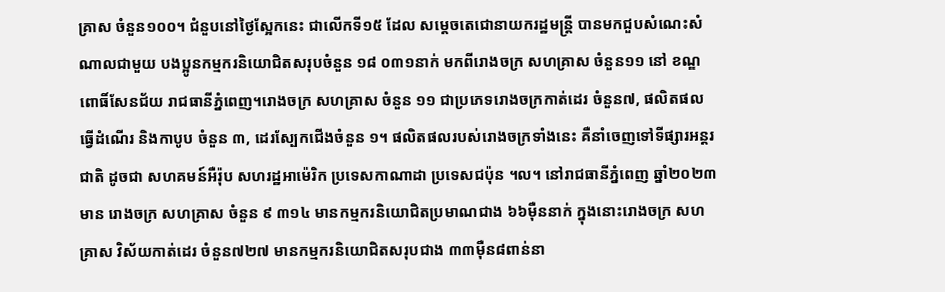គ្រាស ចំនួន១០០។ ជំនួបនៅថ្ងៃស្អែកនេះ ជាលើកទី១៥ ដែល សម្តេចតេជោនាយករដ្ឋមន្ត្រី បានមកជួបសំណេះសំណាលជាមួយ បងប្អូនកម្មករនិយោជិតសរុបចំនួន ១៨ ០៣១នាក់ មកពីរោងចក្រ សហគ្រាស ចំនួន១១ នៅ ខណ្ឌពោធិ៍សែនជ័យ រាជធានីភ្នំពេញ។រោងចក្រ សហគ្រាស ចំនួន ១១ ជាប្រភេទរោងចក្រកាត់ដេរ ចំនួន៧, ផលិតផលធ្វើដំណើរ និងកាបូប ចំនួន ៣, ដេរស្បែកជើងចំនួន ១។ ផលិតផលរបស់រោងចក្រទាំងនេះ គឺនាំចេញទៅទីផ្សារអន្តរជាតិ ដូចជា សហគមន៍អឺរ៉ុប សហរដ្ឋអាម៉េរិក ប្រទេសកាណាដា ប្រទេសជប៉ុន ។ល។ នៅរាជធានីភ្នំពេញ ឆ្នាំ២០២៣ មាន រោងចក្រ សហគ្រាស ចំនួន ៩ ៣១៤ មានកម្មករនិយោជិតប្រមាណជាង ៦៦ម៉ឺននាក់ ក្នុងនោះរោងចក្រ សហគ្រាស វិស័យកាត់ដេរ ចំនួន៧២៧ មានកម្មករនិយោជិតសរុបជាង ៣៣ម៉ឺន៨ពាន់នា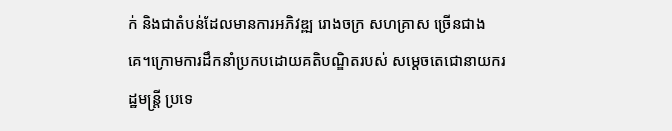ក់ និងជាតំបន់ដែលមានការអភិវឌ្ឍ រោងចក្រ សហគ្រាស ច្រើនជាងគេ។ក្រោមការដឹកនាំប្រកបដោយគតិបណ្ឌិតរបស់ សម្ដេចតេជោនាយករដ្ឋមន្ត្រី ប្រទេ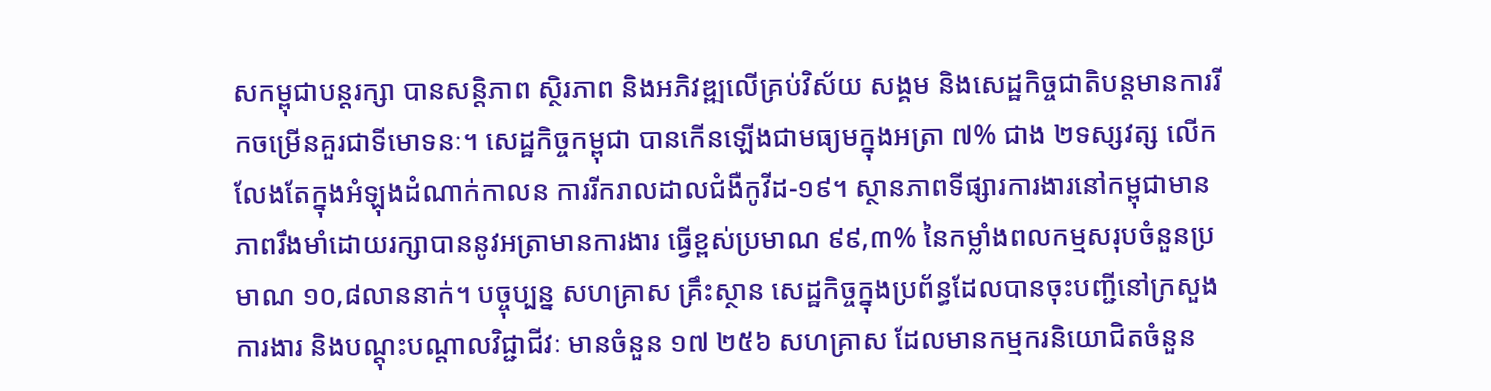សកម្ពុជាបន្តរក្សា បានសន្តិភាព ស្ថិរភាព និងអភិវឌ្ឍលើគ្រប់វិស័យ សង្គម និងសេដ្ឋកិច្ចជាតិបន្តមានការរីកចម្រើនគួរជាទីមោទនៈ។ សេដ្ឋកិច្ចកម្ពុជា បានកើនឡើងជាមធ្យមក្នុងអត្រា ៧% ជាង ២ទស្សវត្ស លើកលែងតែក្នុងអំឡុងដំណាក់កាលន ការរីករាលដាលជំងឺកូវីដ-១៩។ ស្ថានភាពទីផ្សារការងារនៅកម្ពុជាមានភាពរឹងមាំដោយរក្សាបាននូវអត្រាមានការងារ ធ្វើខ្ពស់ប្រមាណ ៩៩,៣% នៃកម្លាំងពលកម្មសរុបចំនួនប្រមាណ ១០,៨លាននាក់។ បច្ចុប្បន្ន សហគ្រាស គ្រឹះស្ថាន សេដ្ឋកិច្ចក្នុងប្រព័ន្ធដែលបានចុះបញ្ជីនៅក្រសួងការងារ និងបណ្តុះបណ្តាលវិជ្ជាជីវៈ មានចំនួន ១៧ ២៥៦ សហគ្រាស ដែលមានកម្មករនិយោជិតចំនួន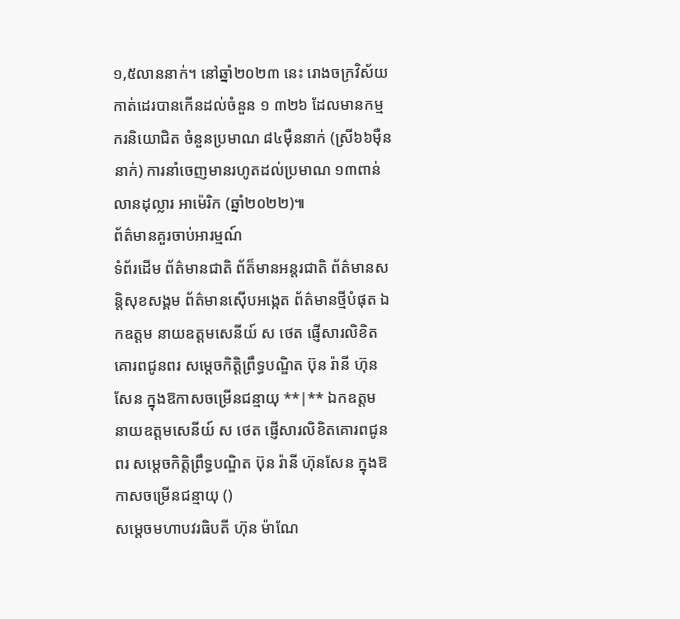១,៥លាននាក់។ នៅឆ្នាំ២០២៣ នេះ រោងចក្រវិស័យកាត់ដេរបានកើនដល់ចំនួន ១ ៣២៦ ដែលមានកម្មករនិយោជិត ចំនួនប្រមាណ ៨៤ម៉ឺននាក់ (ស្រី៦៦ម៉ឺននាក់) ការនាំចេញមានរហូតដល់ប្រមាណ ១៣ពាន់លានដុល្លារ អាម៉េរិក (ឆ្នាំ២០២២)៕
ព័ត៌មានគួរចាប់អារម្មណ៍
ទំព័រដើម ព័ត៌មានជាតិ ព័ត៏មានអន្តរជាតិ ព័ត៌មានសន្តិសុខសង្គម ព័ត៌មានស៊ើបអង្កេត ព័ត៌មានថ្មីបំផុត ឯកឧត្តម នាយឧត្តមសេនីយ៍ ស ថេត ផ្ញើសារលិខិតគោរពជូនពរ សម្តេចកិត្តិព្រឹទ្ធបណ្ឌិត ប៊ុន រ៉ានី ហ៊ុនសែន ក្នុងឱកាសចម្រើនជន្មាយុ **|** ឯកឧត្តម នាយឧត្តមសេនីយ៍ ស ថេត ផ្ញើសារលិខិតគោរពជូនពរ សម្តេចកិត្តិព្រឹទ្ធបណ្ឌិត ប៊ុន រ៉ានី ហ៊ុនសែន ក្នុងឱកាសចម្រើនជន្មាយុ ()
សម្តេចមហាបវរធិបតី ហ៊ុន ម៉ាណែ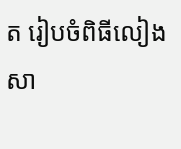ត រៀបចំពិធីលៀងសា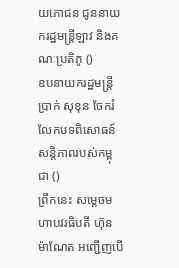យភោជន ជូននាយករដ្ឋមន្ត្រីឡាវ និងគណៈប្រតិភូ ()
ឧបនាយករដ្ឋមន្ត្រី ប្រាក់ សុខុន ចែករំលែកបទពិសោធន៍សន្តិភាពរបស់កម្ពុជា ()
ព្រឹកនេះ សម្តេចមហាបវរធិបតី ហ៊ុន ម៉ាណែត អញ្ជើញបើ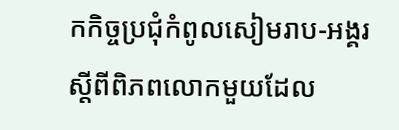កកិច្ចប្រជុំកំពូលសៀមរាប-អង្គរ ស្តីពីពិភពលោកមួយដែល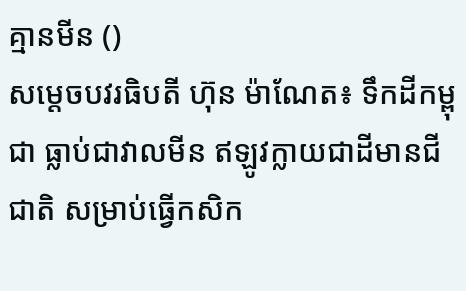គ្មានមីន ()
សម្តេចបវរធិបតី ហ៊ុន ម៉ាណែត៖ ទឹកដីកម្ពុជា ធ្លាប់ជាវាលមីន ឥឡូវក្លាយជាដីមានជីជាតិ សម្រាប់ធ្វើកសិក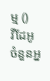ម្ម ()
វីដែអូ
ចំនួនអ្ន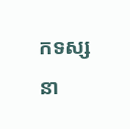កទស្សនា